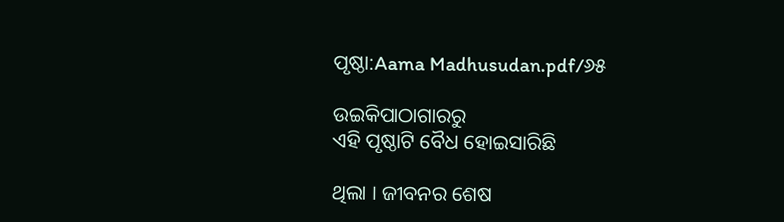ପୃଷ୍ଠା:Aama Madhusudan.pdf/୬୫

ଉଇକିପାଠାଗାର‌ରୁ
ଏହି ପୃଷ୍ଠାଟି ବୈଧ ହୋଇସାରିଛି

ଥିଲା । ଜୀବନର ଶେଷ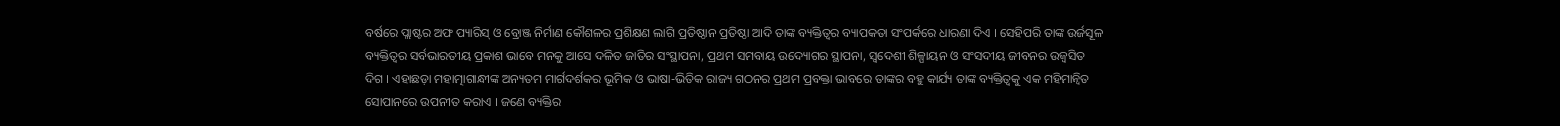ବର୍ଷରେ ପ୍ଲାଷ୍ଟର ଅଫ ପ୍ୟାରିସ୍ ଓ ବ୍ରୋଞ୍ଜ ନିର୍ମାଣ କୌଶଳର ପ୍ରଶିକ୍ଷଣ ଲାଗି ପ୍ରତିଷ୍ଠାନ ପ୍ରତିଷ୍ଠା ଆଦି ତାଙ୍କ ବ୍ୟକ୍ତିତ୍ବର ବ୍ୟାପକତା ସଂପର୍କରେ ଧାରଣା ଦିଏ । ସେହିପରି ତାଙ୍କ ଉର୍ଜସୂଳ ବ୍ୟକ୍ତିତ୍ବର ସର୍ବଭାରତୀୟ ପ୍ରକାଶ ଭାବେ ମନକୁ ଆସେ ଦଳିତ ଜାତିର ସଂସ୍ଥାପନା, ପ୍ରଥମ ସମବାୟ ଉଦ୍ୟୋଗର ସ୍ଥାପନା, ସ୍ୱଦେଶୀ ଶିଳ୍ପାୟନ ଓ ସଂସଦୀୟ ଜୀବନର ଉଜ୍ବସିତ ଦିଗ । ଏହାଛଡ଼ା ମହାତ୍ମାଗାନ୍ଧୀଙ୍କ ଅନ୍ୟତମ ମାର୍ଗଦର୍ଶକର ଭୂମିକ ଓ ଭାଷା-ଭିତିକ ରାଜ୍ୟ ଗଠନର ପ୍ରଥମ ପ୍ରବକ୍ତା ଭାବରେ ତାଙ୍କର ବହୁ କାର୍ଯ୍ୟ ତାଙ୍କ ବ୍ୟକ୍ତିତ୍ବକୁ ଏକ ମହିମାନ୍ବିତ ସୋପାନରେ ଉପନୀତ କରାଏ । ଜଣେ ବ୍ୟକ୍ତିର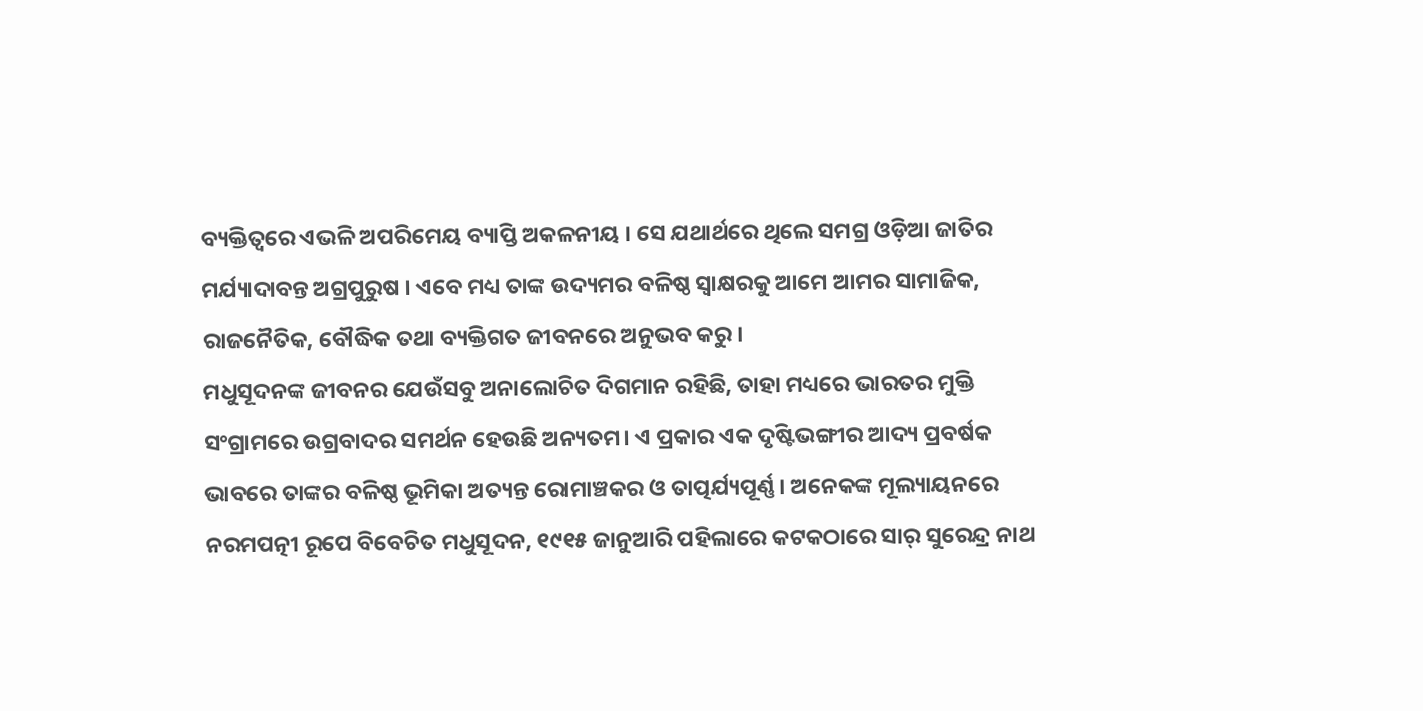ବ୍ୟକ୍ତିତ୍ବରେ ଏଭଳି ଅପରିମେୟ ବ୍ୟାପ୍ତି ଅକଳନୀୟ । ସେ ଯଥାର୍ଥରେ ଥିଲେ ସମଗ୍ର ଓଡ଼ିଆ ଜାତିର ମର୍ଯ୍ୟାଦାବନ୍ତ ଅଗ୍ରପୁରୁଷ । ଏବେ ମଧ୍ୟ ତାଙ୍କ ଉଦ୍ୟମର ବଳିଷ୍ଠ ସ୍ବାକ୍ଷରକୁ ଆମେ ଆମର ସାମାଜିକ, ରାଜନୈତିକ, ବୌଦ୍ଧିକ ତଥା ବ୍ୟକ୍ତିଗତ ଜୀବନରେ ଅନୁଭବ କରୁ ।
ମଧୁସୂଦନଙ୍କ ଜୀବନର ଯେଉଁସବୁ ଅନାଲୋଚିତ ଦିଗମାନ ରହିଛି, ତାହା ମଧ୍ୟରେ ଭାରତର ମୁକ୍ତି ସଂଗ୍ରାମରେ ଉଗ୍ରବାଦର ସମର୍ଥନ ହେଉଛି ଅନ୍ୟତମ। ଏ ପ୍ରକାର ଏକ ଦୃଷ୍ଟିଭଙ୍ଗୀର ଆଦ୍ୟ ପ୍ରବର୍ଷକ ଭାବରେ ତାଙ୍କର ବଳିଷ୍ଠ ଭୂମିକା ଅତ୍ୟନ୍ତ ରୋମାଞ୍ଚକର ଓ ତାତ୍ପର୍ଯ୍ୟପୂର୍ଣ୍ଣ । ଅନେକଙ୍କ ମୂଲ୍ୟାୟନରେ ନରମପତ୍ନୀ ରୂପେ ବିବେଚିତ ମଧୁସୂଦନ, ୧୯୧୫ ଜାନୁଆରି ପହିଲାରେ କଟକଠାରେ ସାର୍ ସୁରେନ୍ଦ୍ର ନାଥ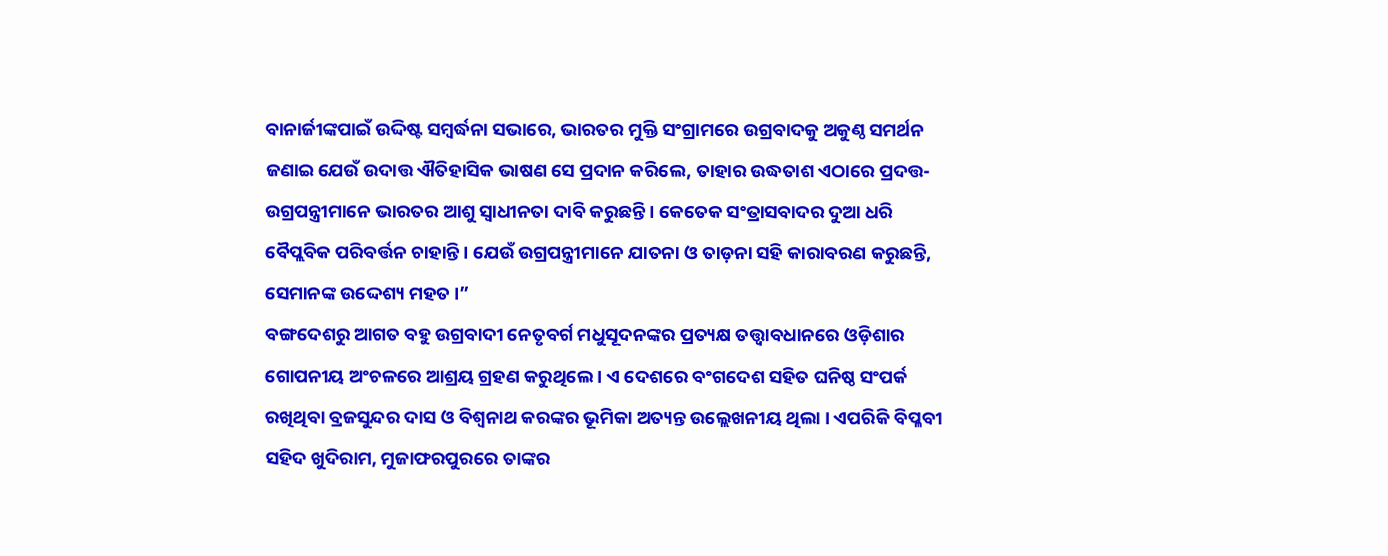ବାନାର୍ଜୀଙ୍କପାଇଁ ଉଦ୍ଦିଷ୍ଟ ସମ୍ବର୍ଦ୍ଧନା ସଭାରେ, ଭାରତର ମୁକ୍ତି ସଂଗ୍ରାମରେ ଉଗ୍ରବାଦକୁ ଅକୁଣ୍ଠ ସମର୍ଥନ ଜଣାଇ ଯେଉଁ ଉଦାତ୍ତ ଐତିହାସିକ ଭାଷଣ ସେ ପ୍ରଦାନ କରିଲେ, ତାହାର ଉଦ୍ଧତାଶ ଏଠାରେ ପ୍ରଦତ୍ତ- ଉଗ୍ରପନ୍ତ୍ରୀମାନେ ଭାରତର ଆଶୁ ସ୍ବାଧୀନତା ଦାବି କରୁଛନ୍ତି । କେତେକ ସଂତ୍ରାସବାଦର ଦୁଆ ଧରି ବୈପ୍ଲବିକ ପରିବର୍ତ୍ତନ ଚାହାନ୍ତି । ଯେଉଁ ଉଗ୍ରପନ୍ତ୍ରୀମାନେ ଯାତନା ଓ ତାଡ଼ନା ସହି କାରାବରଣ କରୁଛନ୍ତି, ସେମାନଙ୍କ ଉଦ୍ଦେଶ୍ୟ ମହତ ।”
ବଙ୍ଗଦେଶରୁ ଆଗତ ବହୁ ଉଗ୍ରବାଦୀ ନେତୃବର୍ଗ ମଧୁସୂଦନଙ୍କର ପ୍ରତ୍ୟକ୍ଷ ତତ୍ତ୍ୱାବଧାନରେ ଓଡ଼ିଶାର ଗୋପନୀୟ ଅଂଚଳରେ ଆଶ୍ରୟ ଗ୍ରହଣ କରୁଥିଲେ । ଏ ଦେଶରେ ବଂଗଦେଶ ସହିତ ଘନିଷ୍ଠ ସଂପର୍କ ରଖିଥିବା ବ୍ରଜସୁନ୍ଦର ଦାସ ଓ ବିଶ୍ବନାଥ କରଙ୍କର ଭୂମିକା ଅତ୍ୟନ୍ତ ଉଲ୍ଲେଖନୀୟ ଥିଲା । ଏପରିକି ବିପ୍ଳବୀ ସହିଦ ଖୁଦିରାମ, ମୁଜାଫରପୁରରେ ତାଙ୍କର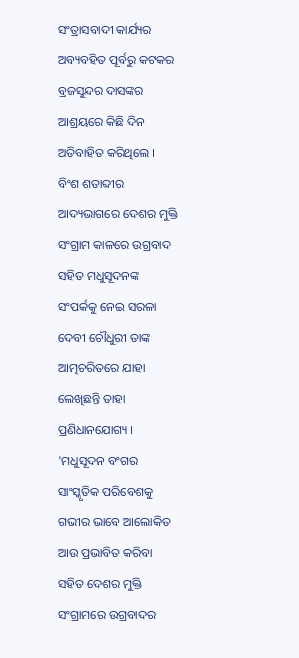ସଂତ୍ରାସବାଦୀ କାର୍ଯ୍ୟର ଅବ୍ୟବହିତ ପୂର୍ବରୁ କଟକର ବ୍ରଜସୁନ୍ଦର ଦାସଙ୍କର ଆଶ୍ରୟରେ କିଛି ଦିନ ଅତିବାହିତ କରିଥିଲେ ।
ବିଂଶ ଶତାବ୍ଦୀର ଆଦ୍ୟଭାଗରେ ଦେଶର ମୁକ୍ତି ସଂଗ୍ରାମ କାଳରେ ଉଗ୍ରବାଦ ସହିତ ମଧୁସୂଦନଙ୍କ ସଂପର୍କକୁ ନେଇ ସରଳା ଦେବୀ ଚୌଧୁରୀ ତାଙ୍କ ଆତ୍ମଚରିତରେ ଯାହା ଲେଖିଛନ୍ତି ତାହା ପ୍ରଣିଧାନଯୋଗ୍ୟ ।
'ମଧୁସୂଦନ ବଂଗର ସାଂସ୍କୃତିକ ପରିବେଶକୁ ଗଭୀର ଭାବେ ଆଲୋକିତ ଆଉ ପ୍ରଭାବିତ କରିବା ସହିତ ଦେଶର ମୁକ୍ତି ସଂଗ୍ରାମରେ ଉଗ୍ରବାଦର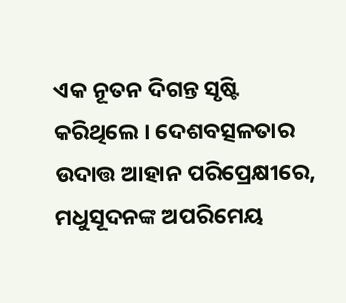ଏକ ନୂତନ ଦିଗନ୍ତ ସୃଷ୍ଟି କରିଥିଲେ । ଦେଶବତ୍ସଳତାର ଉଦାତ୍ତ ଆହାନ ପରିପ୍ରେକ୍ଷୀରେ, ମଧୁସୂଦନଙ୍କ ଅପରିମେୟ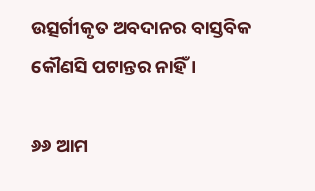ଉତ୍ସର୍ଗୀକୃତ ଅବଦାନର ବାସ୍ତବିକ କୌଣସି ପଟାନ୍ତର ନାହିଁ ।

୬୬ ଆମ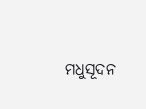ମଧୁସୂଦନ